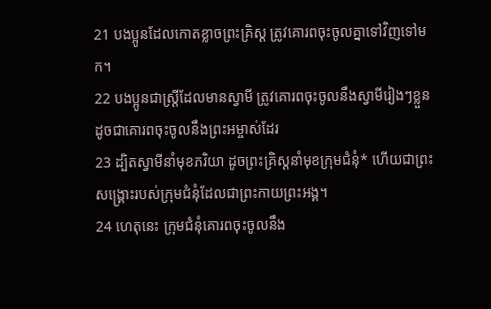21 បងប្អូនដែលកោតខ្លាចព្រះគ្រិស្ដ ត្រូវគោរពចុះចូលគ្នាទៅវិញទៅមក។
22 បងប្អូនជាស្ត្រីដែលមានស្វាមី ត្រូវគោរពចុះចូលនឹងស្វាមីរៀងៗខ្លួន ដូចជាគោរពចុះចូលនឹងព្រះអម្ចាស់ដែរ
23 ដ្បិតស្វាមីនាំមុខភរិយា ដូចព្រះគ្រិស្ដនាំមុខក្រុមជំនុំ* ហើយជាព្រះសង្គ្រោះរបស់ក្រុមជំនុំដែលជាព្រះកាយព្រះអង្គ។
24 ហេតុនេះ ក្រុមជំនុំគោរពចុះចូលនឹង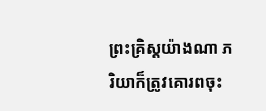ព្រះគ្រិស្ដយ៉ាងណា ភរិយាក៏ត្រូវគោរពចុះ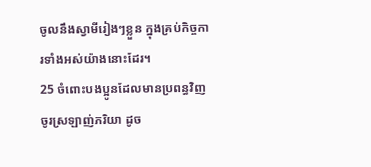ចូលនឹងស្វាមីរៀងៗខ្លួន ក្នុងគ្រប់កិច្ចការទាំងអស់យ៉ាងនោះដែរ។
25 ចំពោះបងប្អូនដែលមានប្រពន្ធវិញ ចូរស្រឡាញ់ភរិយា ដូច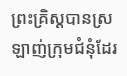ព្រះគ្រិស្ដបានស្រឡាញ់ក្រុមជំនុំដែរ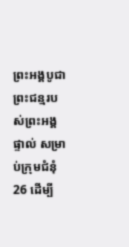ព្រះអង្គបូជាព្រះជន្មរបស់ព្រះអង្គផ្ទាល់ សម្រាប់ក្រុមជំនុំ
26 ដើម្បី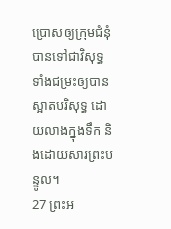ប្រោសឲ្យក្រុមជំនុំបានទៅជាវិសុទ្ធ ទាំងជម្រះឲ្យបានស្អាតបរិសុទ្ធ ដោយលាងក្នុងទឹក និងដោយសារព្រះបន្ទូល។
27 ព្រះអ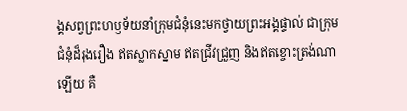ង្គសព្វព្រះហឫទ័យនាំក្រុមជំនុំនេះមកថ្វាយព្រះអង្គផ្ទាល់ ជាក្រុមជំនុំដ៏រុងរឿង ឥតស្លាកស្នាម ឥតជ្រីវជ្រួញ និងឥតខ្ចោះត្រង់ណាឡើយ គឺ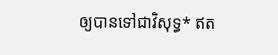ឲ្យបានទៅជាវិសុទ្ធ* ឥត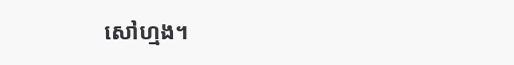សៅហ្មង។